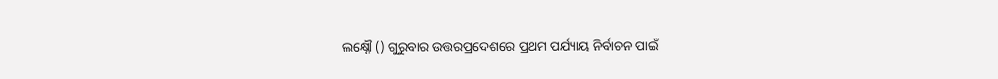ଲକ୍ଷ୍ନୌ () ଗୁରୁବାର ଉତ୍ତରପ୍ରଦେଶରେ ପ୍ରଥମ ପର୍ଯ୍ୟାୟ ନିର୍ବାଚନ ପାଇଁ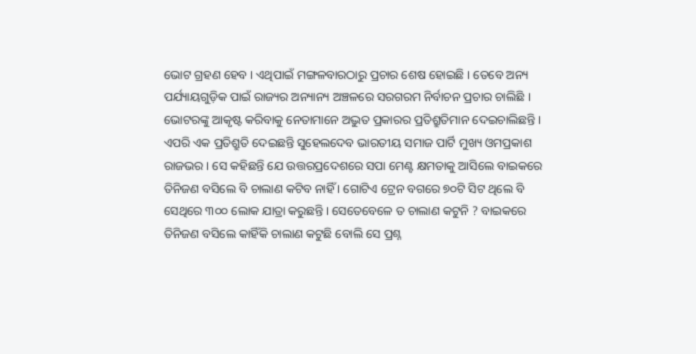ଭୋଟ ଗ୍ରହଣ ହେବ । ଏଥିପାଇଁ ମଙ୍ଗଳବାରଠାରୁ ପ୍ରଚାର ଶେଷ ହୋଇଛି । ତେବେ ଅନ୍ୟ ପର୍ଯ୍ୟାୟଗୁଡ଼ିକ ପାଇଁ ରାଜ୍ୟର ଅନ୍ୟାନ୍ୟ ଅଞ୍ଚଳରେ ସରଗରମ ନିର୍ବାଚନ ପ୍ରଚାର ଚାଲିଛି । ଭୋଟରଙ୍କୁ ଆକୃଷ୍ଟ କରିବାକୁ ନେତାମାନେ ଅଦ୍ଭୁତ ପ୍ରକାରର ପ୍ରତିଶ୍ରୁତିମାନ ଦେଇଚାଲିଛନ୍ତି ।
ଏପରି ଏକ ପ୍ରତିଶ୍ରୁତି ଦେଇଛନ୍ତି ସୁହେଲଦେବ ଭାରତୀୟ ସମାଜ ପାର୍ଟି ମୁଖ୍ୟ ଓମପ୍ରକାଶ ରାଜଭର । ସେ କହିଛନ୍ତି ଯେ ଉତ୍ତରପ୍ରଦେଶରେ ସପା ମେଣ୍ଟ କ୍ଷମତାକୁ ଆସିଲେ ବାଇକରେ ତିନିଜଣ ବସିଲେ ବି ଚାଲାଣ କଟିବ ନାହିଁ । ଗୋଟିଏ ଟ୍ରେନ ବଗରେ ୭୦ଟି ସିଟ ଥିଲେ ବି ସେଥିରେ ୩୦୦ ଲୋକ ଯାତ୍ରା କରୁଛନ୍ତି । ସେତେବେଳେ ତ ଚାଲାଣ କଟୁନି ? ବାଇକରେ ତିନିଜଣ ବସିଲେ କାହିଁକି ଚାଲାଣ କଟୁଛି ବୋଲି ସେ ପ୍ରଶ୍ନ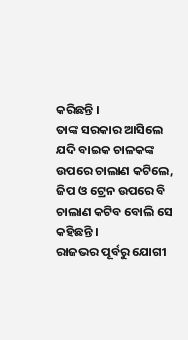କରିଛନ୍ତି ।
ତାଙ୍କ ସରକାର ଆସିଲେ ଯଦି ବାଇକ ଚାଳକଙ୍କ ଉପରେ ଚାଲାଣ କଟିଲେ, ଜିପ ଓ ଟ୍ରେନ ଉପରେ ବି ଚାଲାଣ କଟିବ ବୋଲି ସେ କହିଛନ୍ତି ।
ରାଜଭର ପୂର୍ବରୁ ଯୋଗୀ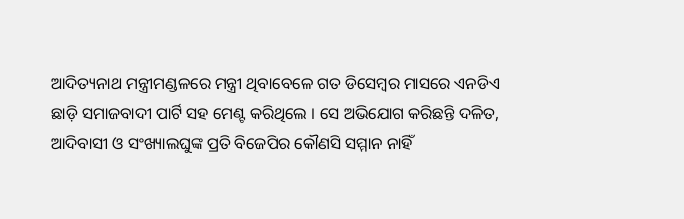ଆଦିତ୍ୟନାଥ ମନ୍ତ୍ରୀମଣ୍ଡଳରେ ମନ୍ତ୍ରୀ ଥିବାବେଳେ ଗତ ଡିସେମ୍ବର ମାସରେ ଏନଡିଏ ଛାଡ଼ି ସମାଜବାଦୀ ପାର୍ଟି ସହ ମେଣ୍ଟ କରିଥିଲେ । ସେ ଅଭିଯୋଗ କରିଛନ୍ତି ଦଳିତ, ଆଦିବାସୀ ଓ ସଂଖ୍ୟାଲଘୁଙ୍କ ପ୍ରତି ବିଜେପିର କୌଣସି ସମ୍ମାନ ନାହିଁ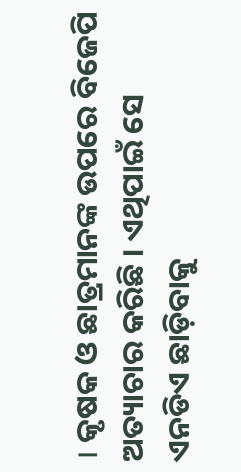। କୃଷକ ଓ ଛାତ୍ରମାନଙ୍କ ଉପରେ ବିଜେପି ଅତ୍ୟାଚାର କରିଛି । ଏଥିପାଇଁ ସେ ଏନଡିଏ ଛାଡ଼ିବାକୁ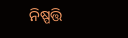ନିଷ୍ପତ୍ତି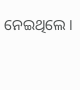ନେଇଥିଲେ ।